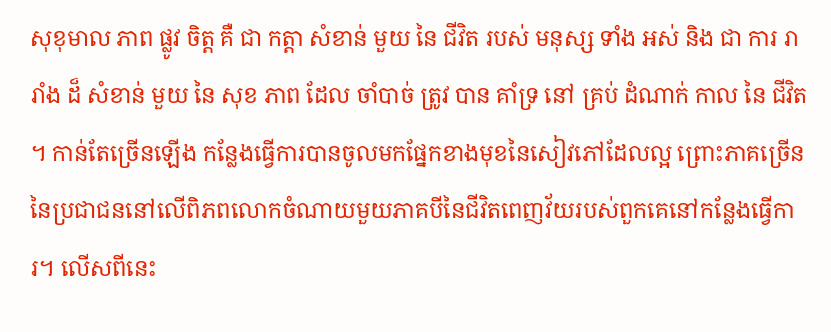សុខុមាល ភាព ផ្លូវ ចិត្ត គឺ ជា កត្តា សំខាន់ មួយ នៃ ជីវិត របស់ មនុស្ស ទាំង អស់ និង ជា ការ រា រាំង ដ៏ សំខាន់ មួយ នៃ សុខ ភាព ដែល ចាំបាច់ ត្រូវ បាន គាំទ្រ នៅ គ្រប់ ដំណាក់ កាល នៃ ជីវិត ។ កាន់តែច្រើនឡើង កន្លែងធ្វើការបានចូលមកផ្នែកខាងមុខនៃសៀវភៅដែលល្អ ព្រោះភាគច្រើននៃប្រជាជននៅលើពិភពលោកចំណាយមួយភាគបីនៃជីវិតពេញវ័យរបស់ពួកគេនៅកន្លែងធ្វើការ។ លើសពីនេះ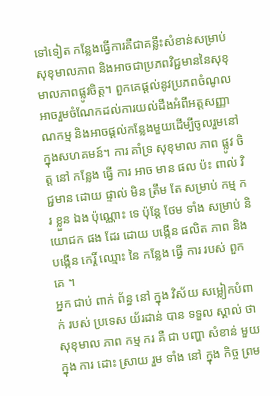ទៅទៀត កន្លែងធ្វើការគឺជាគន្លឹះសំខាន់សម្រាប់សុខុមាលភាព និងអាចជាប្រភពវិជ្ជមាននៃសុខុមាលភាពផ្លូវចិត្ត។ ពួកគេផ្តល់នូវប្រភពចំណូលអាចរួមចំណែកដល់ការយល់ដឹងអំពីអត្តសញ្ញាណកម្ម និងអាចផ្ដល់កន្លែងមួយដើម្បីចូលរួមនៅក្នុងសហគមន៍។ ការ គាំទ្រ សុខុមាល ភាព ផ្លូវ ចិត្ត នៅ កន្លែង ធ្វើ ការ អាច មាន ផល ប៉ះ ពាល់ វិជ្ជមាន ដោយ ផ្ទាល់ មិន ត្រឹម តែ សម្រាប់ កម្ម ករ ខ្លួន ឯង ប៉ុណ្ណោះ ទេ ប៉ុន្តែ ថែម ទាំង សម្រាប់ និយោជក ផង ដែរ ដោយ បង្កើន ផលិត ភាព និង បង្កើន កេរ្តិ៍ ឈ្មោះ នៃ កន្លែង ធ្វើ ការ របស់ ពួក គេ ។
អ្នក ជាប់ ពាក់ ព័ន្ធ នៅ ក្នុង វិស័យ សម្លៀកបំពាក់ របស់ ប្រទេស យ័រដាន់ បាន ទទួល ស្គាល់ ថា សុខុមាល ភាព កម្ម ករ គឺ ជា បញ្ហា សំខាន់ មួយ ក្នុង ការ ដោះ ស្រាយ រួម ទាំង នៅ ក្នុង កិច្ច ព្រម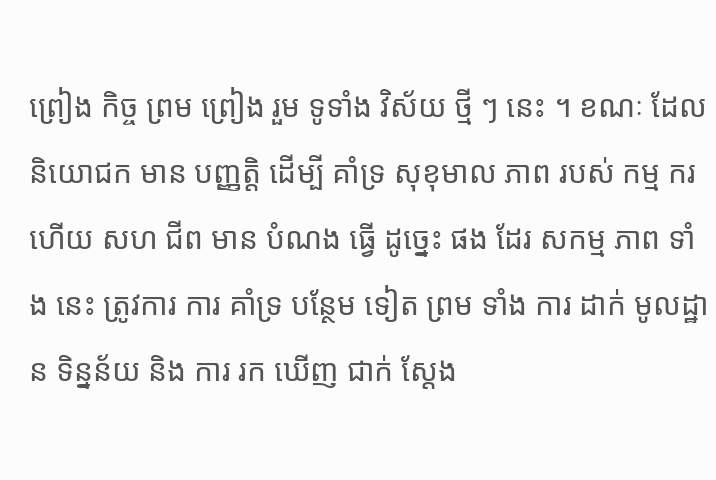ព្រៀង កិច្ច ព្រម ព្រៀង រួម ទូទាំង វិស័យ ថ្មី ៗ នេះ ។ ខណៈ ដែល និយោជក មាន បញ្ញត្តិ ដើម្បី គាំទ្រ សុខុមាល ភាព របស់ កម្ម ករ ហើយ សហ ជីព មាន បំណង ធ្វើ ដូច្នេះ ផង ដែរ សកម្ម ភាព ទាំង នេះ ត្រូវការ ការ គាំទ្រ បន្ថែម ទៀត ព្រម ទាំង ការ ដាក់ មូលដ្ឋាន ទិន្នន័យ និង ការ រក ឃើញ ជាក់ ស្តែង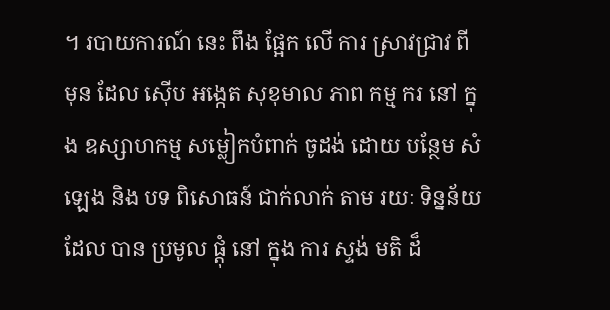។ របាយការណ៍ នេះ ពឹង ផ្អែក លើ ការ ស្រាវជ្រាវ ពី មុន ដែល ស៊ើប អង្កេត សុខុមាល ភាព កម្ម ករ នៅ ក្នុង ឧស្សាហកម្ម សម្លៀកបំពាក់ ចូដង់ ដោយ បន្ថែម សំឡេង និង បទ ពិសោធន៍ ជាក់លាក់ តាម រយៈ ទិន្នន័យ ដែល បាន ប្រមូល ផ្តុំ នៅ ក្នុង ការ ស្ទង់ មតិ ដ៏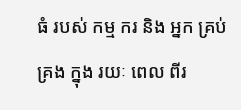ធំ របស់ កម្ម ករ និង អ្នក គ្រប់ គ្រង ក្នុង រយៈ ពេល ពីរ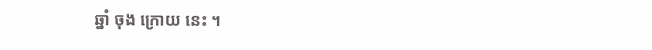ឆ្នាំ ចុង ក្រោយ នេះ ។